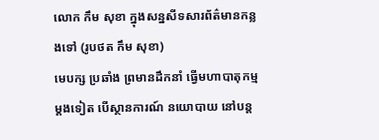លោក កឹម សុខា ក្នុងសន្នសីទសារព័ត៌មានកន្លងទៅ (រូបថត កឹម សុខា)
មេបក្ស ប្រឆាំង ព្រមានដឹកនាំ ធ្វើមហាបាតុកម្ម ម្តងទៀត បើស្ថានការណ៍ នយោបាយ នៅបន្ត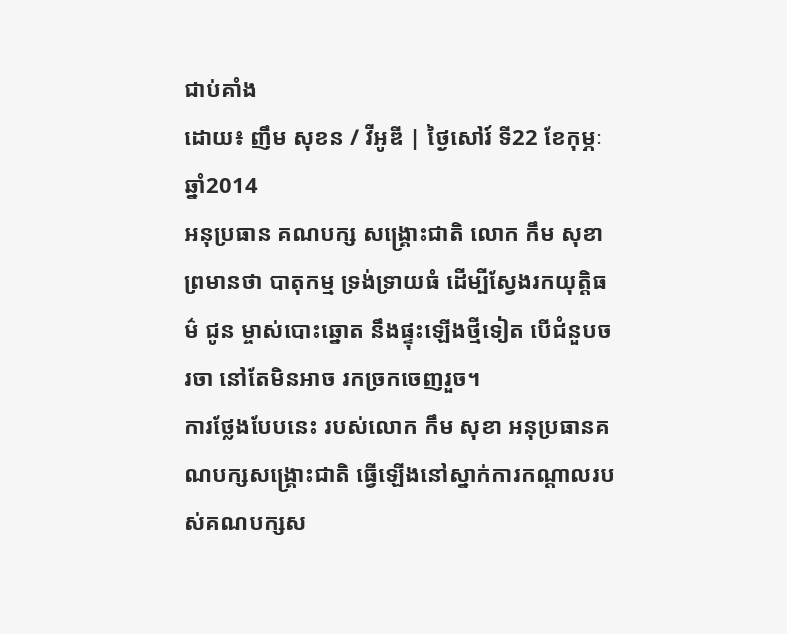ជាប់គាំង
ដោយ៖ ញឹម សុខន / វីអូឌី | ថ្ងៃសៅរ៍ ទី22 ខែកុម្ភៈ ឆ្នាំ2014
អនុប្រធាន គណបក្ស សង្គ្រោះជាតិ លោក កឹម សុខា ព្រមានថា បាតុកម្ម ទ្រង់ទ្រាយធំ ដើម្បីស្វែងរកយុត្តិធម៌ ជូន ម្ចាស់បោះឆ្នោត នឹងផ្ទុះឡើងថ្មីទៀត បើជំនួបចរចា នៅតែមិនអាច រកច្រកចេញរួច។
ការថ្លែងបែបនេះ របស់លោក កឹម សុខា អនុប្រធានគណបក្សសង្គ្រោះជាតិ ធ្វើឡើងនៅស្នាក់ការកណ្តាលរបស់គណបក្សស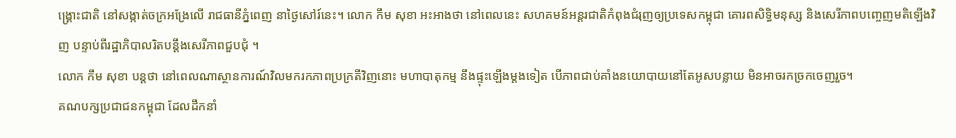ង្គ្រោះជាតិ នៅសង្កាត់ចក្រអង្រែលើ រាជធានីភ្នំពេញ នាថ្ងៃសៅរ៍នេះ។ លោក កឹម សុខា អះអាងថា នៅពេលនេះ សហគមន៍អន្តរជាតិកំពុងជំរុញឲ្យប្រទេសកម្ពុជា គោរពសិទ្ធិមនុស្ស និងសេរីភាពបញ្ចេញមតិឡើងវិញ បន្ទាប់ពីរដ្ឋាភិបាលរិតបន្តឹងសេរីភាពជួបជុំ ។
លោក កឹម សុខា បន្តថា នៅពេលណាស្ថានការណ៍វិលមករកភាពប្រក្រតីវិញនោះ មហាបាតុកម្ម នឹងផ្ទុះឡើងម្តងទៀត បើភាពជាប់គាំងនយោបាយនៅតែអូសបន្លាយ មិនអាចរកច្រកចេញរួច។
គណបក្សប្រជាជនកម្ពុជា ដែលដឹកនាំ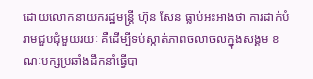ដោយលោកនាយករដ្ឋមន្ត្រី ហ៊ុន សែន ធ្លាប់អះអាងថា ការដាក់បំរាមជួបជុំមួយរយៈ គឺដើម្បីទប់ស្កាត់ភាពចលាចលក្នុងសង្គម ខណៈបក្សប្រឆាំងដឹកនាំធ្វើបា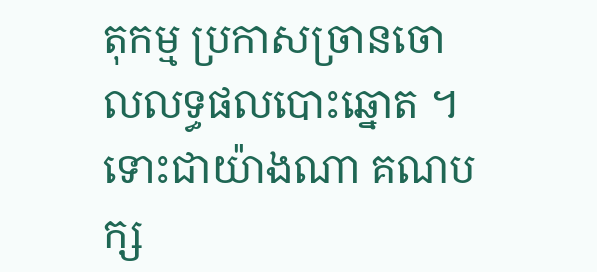តុកម្ម ប្រកាសច្រានចោលលទ្ធផលបោះឆ្នោត ។
ទោះជាយ៉ាងណា គណបក្ស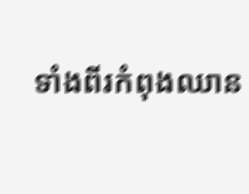ទាំងពីរកំពុងឈាន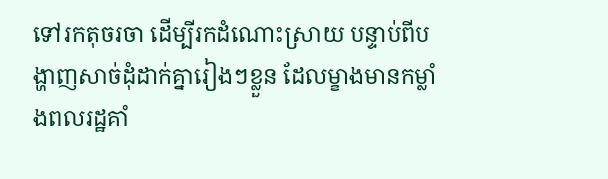ទៅរកតុចរចា ដើម្បីរកដំណោះស្រាយ បន្ទាប់ពីបង្ហាញសាច់ដុំដាក់គ្នារៀងៗខ្លួន ដែលម្ខាងមានកម្លាំងពលរដ្ឋគាំ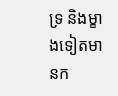ទ្រ និងម្ខាងទៀតមានក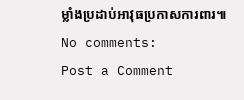ម្លាំងប្រដាប់អាវុធប្រកាសការពារ៕
No comments:
Post a Comment